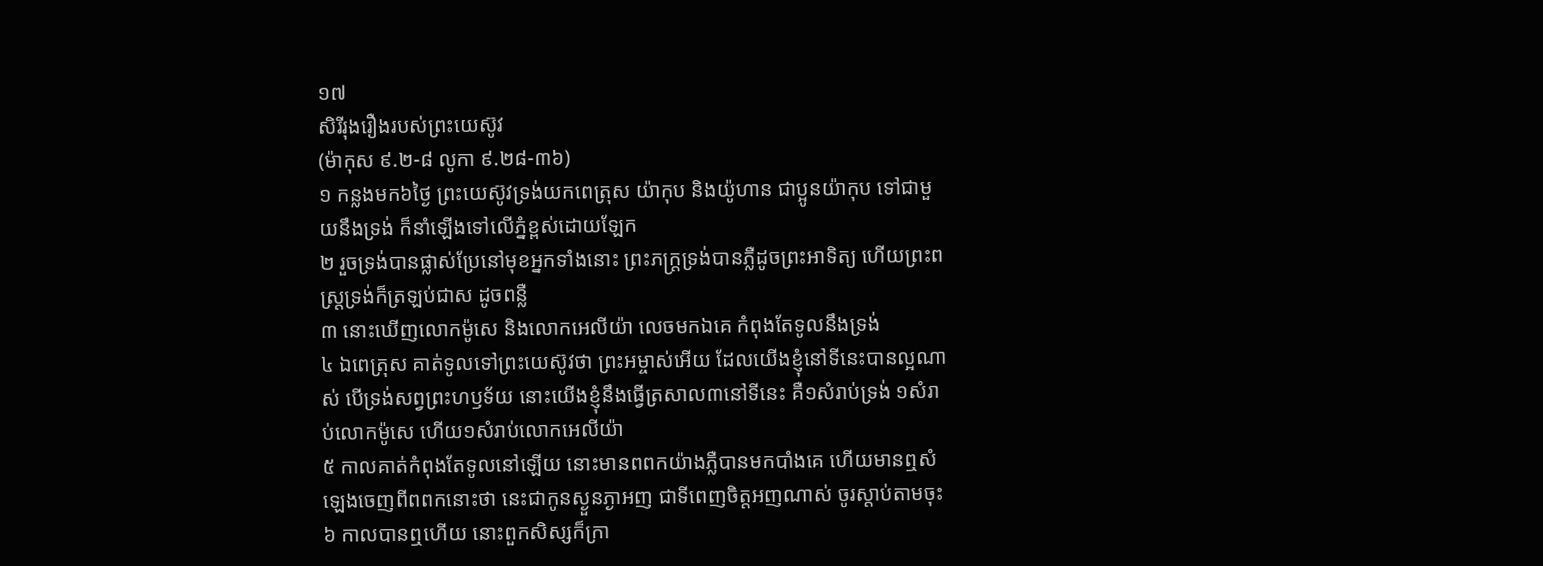១៧
សិរីរុងរឿងរបស់ព្រះយេស៊ូវ
(ម៉ាកុស ៩.២-៨ លូកា ៩.២៨-៣៦)
១ កន្លងមក៦ថ្ងៃ ព្រះយេស៊ូវទ្រង់យកពេត្រុស យ៉ាកុប និងយ៉ូហាន ជាប្អូនយ៉ាកុប ទៅជាមួយនឹងទ្រង់ ក៏នាំឡើងទៅលើភ្នំខ្ពស់ដោយឡែក
២ រួចទ្រង់បានផ្លាស់ប្រែនៅមុខអ្នកទាំងនោះ ព្រះភក្ត្រទ្រង់បានភ្លឺដូចព្រះអាទិត្យ ហើយព្រះពស្ត្រទ្រង់ក៏ត្រឡប់ជាស ដូចពន្លឺ
៣ នោះឃើញលោកម៉ូសេ និងលោកអេលីយ៉ា លេចមកឯគេ កំពុងតែទូលនឹងទ្រង់
៤ ឯពេត្រុស គាត់ទូលទៅព្រះយេស៊ូវថា ព្រះអម្ចាស់អើយ ដែលយើងខ្ញុំនៅទីនេះបានល្អណាស់ បើទ្រង់សព្វព្រះហឫទ័យ នោះយើងខ្ញុំនឹងធ្វើត្រសាល៣នៅទីនេះ គឺ១សំរាប់ទ្រង់ ១សំរាប់លោកម៉ូសេ ហើយ១សំរាប់លោកអេលីយ៉ា
៥ កាលគាត់កំពុងតែទូលនៅឡើយ នោះមានពពកយ៉ាងភ្លឺបានមកបាំងគេ ហើយមានឮសំឡេងចេញពីពពកនោះថា នេះជាកូនស្ងួនភ្ងាអញ ជាទីពេញចិត្តអញណាស់ ចូរស្តាប់តាមចុះ
៦ កាលបានឮហើយ នោះពួកសិស្សក៏ក្រា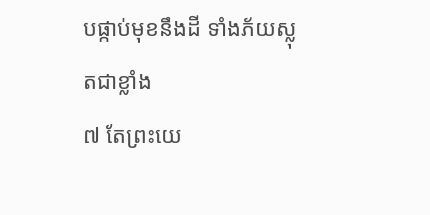បផ្កាប់មុខនឹងដី ទាំងភ័យស្លុតជាខ្លាំង
៧ តែព្រះយេ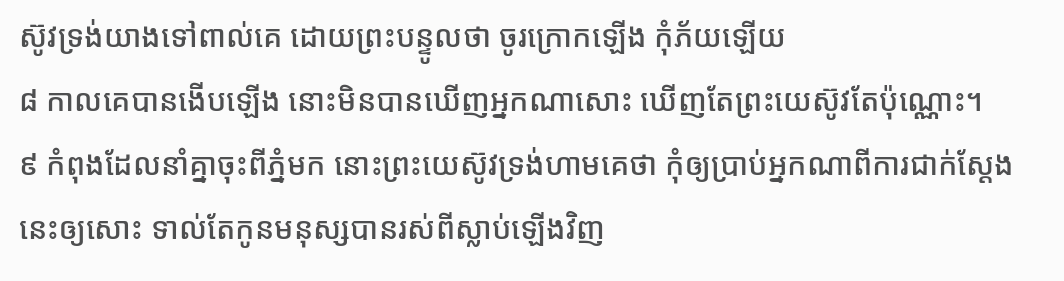ស៊ូវទ្រង់យាងទៅពាល់គេ ដោយព្រះបន្ទូលថា ចូរក្រោកឡើង កុំភ័យឡើយ
៨ កាលគេបានងើបឡើង នោះមិនបានឃើញអ្នកណាសោះ ឃើញតែព្រះយេស៊ូវតែប៉ុណ្ណោះ។
៩ កំពុងដែលនាំគ្នាចុះពីភ្នំមក នោះព្រះយេស៊ូវទ្រង់ហាមគេថា កុំឲ្យប្រាប់អ្នកណាពីការជាក់ស្តែងនេះឲ្យសោះ ទាល់តែកូនមនុស្សបានរស់ពីស្លាប់ឡើងវិញ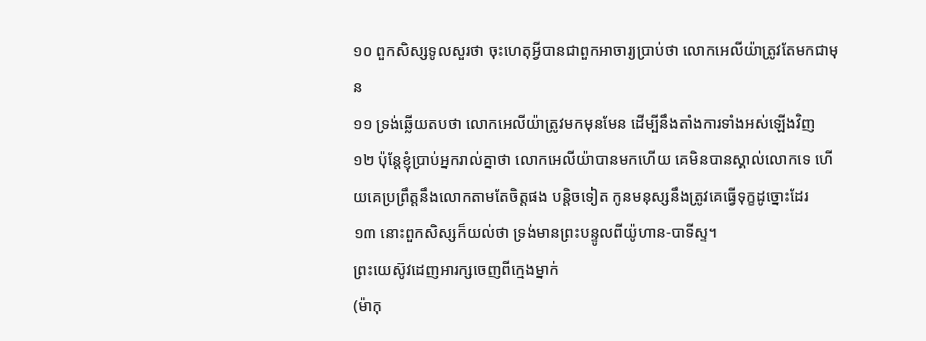១០ ពួកសិស្សទូលសួរថា ចុះហេតុអ្វីបានជាពួកអាចារ្យប្រាប់ថា លោកអេលីយ៉ាត្រូវតែមកជាមុន
១១ ទ្រង់ឆ្លើយតបថា លោកអេលីយ៉ាត្រូវមកមុនមែន ដើម្បីនឹងតាំងការទាំងអស់ឡើងវិញ
១២ ប៉ុន្តែខ្ញុំប្រាប់អ្នករាល់គ្នាថា លោកអេលីយ៉ាបានមកហើយ គេមិនបានស្គាល់លោកទេ ហើយគេប្រព្រឹត្តនឹងលោកតាមតែចិត្តផង បន្តិចទៀត កូនមនុស្សនឹងត្រូវគេធ្វើទុក្ខដូច្នោះដែរ
១៣ នោះពួកសិស្សក៏យល់ថា ទ្រង់មានព្រះបន្ទូលពីយ៉ូហាន-បាទីស្ទ។
ព្រះយេស៊ូវដេញអារក្សចេញពីក្មេងម្នាក់
(ម៉ាកុ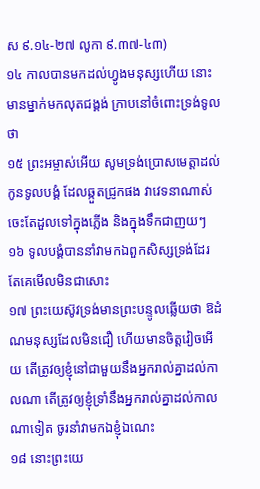ស ៩.១៤-២៧ លូកា ៩.៣៧-៤៣)
១៤ កាលបានមកដល់ហ្វូងមនុស្សហើយ នោះមានម្នាក់មកលុតជង្គង់ ក្រាបនៅចំពោះទ្រង់ទូលថា
១៥ ព្រះអម្ចាស់អើយ សូមទ្រង់ប្រោសមេត្តាដល់កូនទូលបង្គំ ដែលឆ្កួតជ្រូកផង វាវេទនាណាស់ ចេះតែដួលទៅក្នុងភ្លើង និងក្នុងទឹកជាញយៗ
១៦ ទូលបង្គំបាននាំវាមកឯពួកសិស្សទ្រង់ដែរ តែគេមើលមិនជាសោះ
១៧ ព្រះយេស៊ូវទ្រង់មានព្រះបន្ទូលឆ្លើយថា ឱដំណមនុស្សដែលមិនជឿ ហើយមានចិត្តវៀចអើយ តើត្រូវឲ្យខ្ញុំនៅជាមួយនឹងអ្នករាល់គ្នាដល់កាលណា តើត្រូវឲ្យខ្ញុំទ្រាំនឹងអ្នករាល់គ្នាដល់កាលណាទៀត ចូរនាំវាមកឯខ្ញុំឯណេះ
១៨ នោះព្រះយេ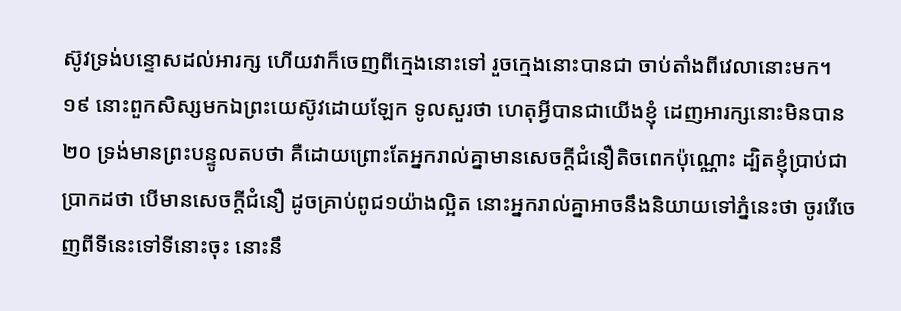ស៊ូវទ្រង់បន្ទោសដល់អារក្ស ហើយវាក៏ចេញពីក្មេងនោះទៅ រួចក្មេងនោះបានជា ចាប់តាំងពីវេលានោះមក។
១៩ នោះពួកសិស្សមកឯព្រះយេស៊ូវដោយឡែក ទូលសួរថា ហេតុអ្វីបានជាយើងខ្ញុំ ដេញអារក្សនោះមិនបាន
២០ ទ្រង់មានព្រះបន្ទូលតបថា គឺដោយព្រោះតែអ្នករាល់គ្នាមានសេចក្តីជំនឿតិចពេកប៉ុណ្ណោះ ដ្បិតខ្ញុំប្រាប់ជាប្រាកដថា បើមានសេចក្តីជំនឿ ដូចគ្រាប់ពូជ១យ៉ាងល្អិត នោះអ្នករាល់គ្នាអាចនឹងនិយាយទៅភ្នំនេះថា ចូររើចេញពីទីនេះទៅទីនោះចុះ នោះនឹ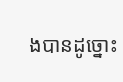ងបានដូច្នោះ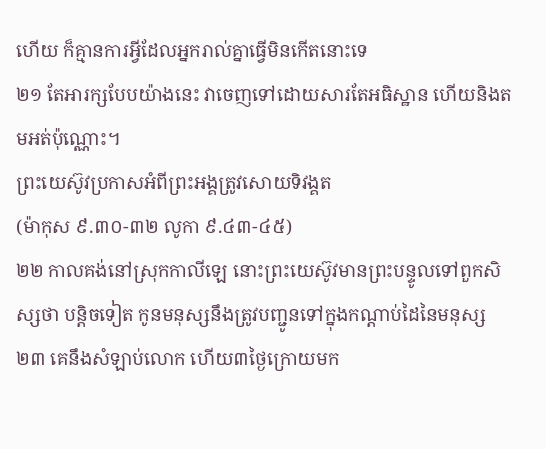ហើយ ក៏គ្មានការអ្វីដែលអ្នករាល់គ្នាធ្វើមិនកើតនោះទេ
២១ តែអារក្សបែបយ៉ាងនេះ វាចេញទៅដោយសារតែអធិស្ឋាន ហើយនិងតមអត់ប៉ុណ្ណោះ។
ព្រះយេស៊ូវប្រកាសអំពីព្រះអង្គត្រូវសោយទិវង្គត
(ម៉ាកុស ៩.៣០-៣២ លូកា ៩.៤៣-៤៥)
២២ កាលគង់នៅស្រុកកាលីឡេ នោះព្រះយេស៊ូវមានព្រះបន្ទូលទៅពួកសិស្សថា បន្តិចទៀត កូនមនុស្សនឹងត្រូវបញ្ជូនទៅក្នុងកណ្តាប់ដៃនៃមនុស្ស
២៣ គេនឹងសំឡាប់លោក ហើយ៣ថ្ងៃក្រោយមក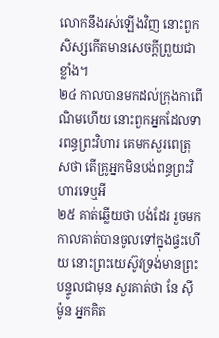លោកនឹងរស់ឡើងវិញ នោះពួកសិស្សកើតមានសេចក្តីព្រួយជាខ្លាំង។
២៤ កាលបានមកដល់ក្រុងកាពើណិមហើយ នោះពួកអ្នកដែលទារពន្ធព្រះវិហារ គេមកសួរពេត្រុសថា តើគ្រូអ្នកមិនបង់ពន្ធព្រះវិហារទេឬអី
២៥ គាត់ឆ្លើយថា បង់ដែរ រួចមក កាលគាត់បានចូលទៅក្នុងផ្ទះហើយ នោះព្រះយេស៊ូវទ្រង់មានព្រះបន្ទូលជាមុន សួរគាត់ថា នែ ស៊ីម៉ូន អ្នកគិត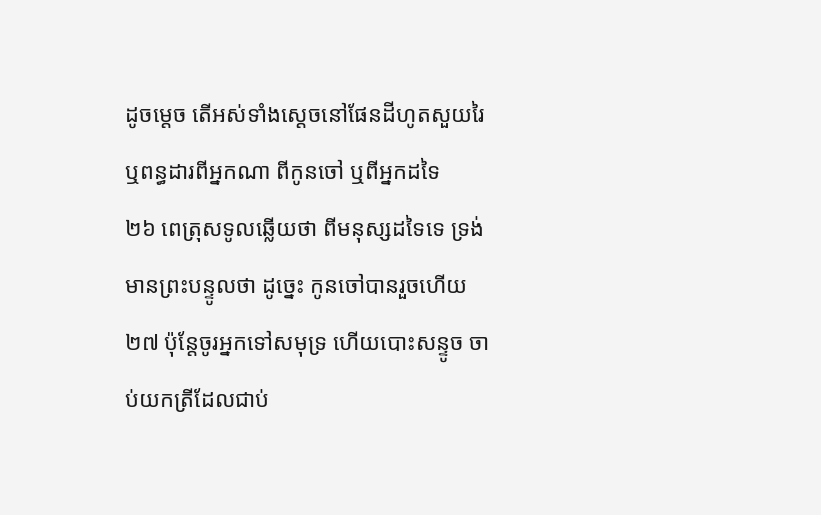ដូចម្តេច តើអស់ទាំងស្តេចនៅផែនដីហូតសួយរៃ ឬពន្ធដារពីអ្នកណា ពីកូនចៅ ឬពីអ្នកដទៃ
២៦ ពេត្រុសទូលឆ្លើយថា ពីមនុស្សដទៃទេ ទ្រង់មានព្រះបន្ទូលថា ដូច្នេះ កូនចៅបានរួចហើយ
២៧ ប៉ុន្តែចូរអ្នកទៅសមុទ្រ ហើយបោះសន្ទូច ចាប់យកត្រីដែលជាប់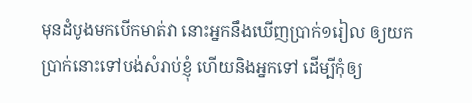មុនដំបូងមកបើកមាត់វា នោះអ្នកនឹងឃើញប្រាក់១រៀល ឲ្យយកប្រាក់នោះទៅបង់សំរាប់ខ្ញុំ ហើយនិងអ្នកទៅ ដើម្បីកុំឲ្យ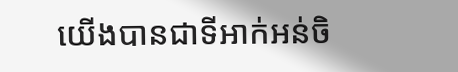យើងបានជាទីអាក់អន់ចិ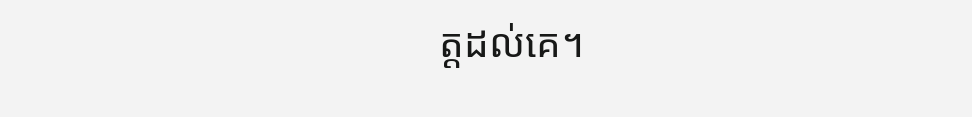ត្តដល់គេ។